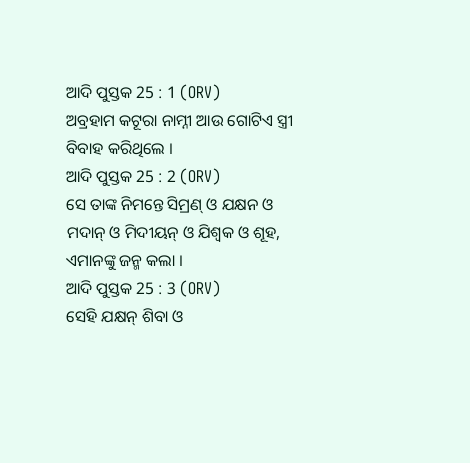ଆଦି ପୁସ୍ତକ 25 : 1 (ORV)
ଅବ୍ରହାମ କଟୂରା ନାମ୍ନୀ ଆଉ ଗୋଟିଏ ସ୍ତ୍ରୀ ବିବାହ କରିଥିଲେ ।
ଆଦି ପୁସ୍ତକ 25 : 2 (ORV)
ସେ ତାଙ୍କ ନିମନ୍ତେ ସିମ୍ରଣ୍ ଓ ଯକ୍ଷନ ଓ ମଦାନ୍ ଓ ମିଦୀୟନ୍ ଓ ଯିଶ୍ବକ ଓ ଶୂହ, ଏମାନଙ୍କୁ ଜନ୍ମ କଲା ।
ଆଦି ପୁସ୍ତକ 25 : 3 (ORV)
ସେହି ଯକ୍ଷନ୍ ଶିବା ଓ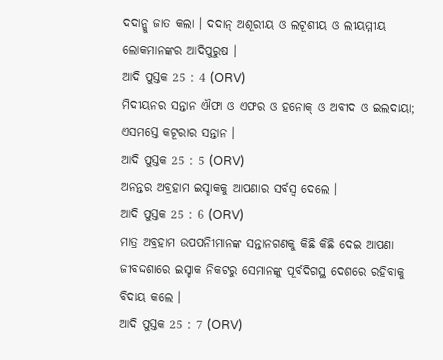ଦଦାନ୍କୁ ଜାତ କଲା । ଦଦାନ୍ ଅଶୂରୀୟ ଓ ଲଟୂଶୀୟ ଓ ଲୀୟମ୍ମୀୟ ଲୋକମାନଙ୍କର ଆଦିପୁରୁଷ ।
ଆଦି ପୁସ୍ତକ 25 : 4 (ORV)
ମିଦୀୟନର ସନ୍ତାନ ଐଫା ଓ ଏଫର ଓ ହନୋକ୍ ଓ ଅବୀଦ ଓ ଇଲଦାୟା; ଏସମସ୍ତେ କଟୂରାର ସନ୍ତାନ ।
ଆଦି ପୁସ୍ତକ 25 : 5 (ORV)
ଅନନ୍ତର ଅବ୍ରହାମ ଇସ୍ହାକକୁ ଆପଣାର ସର୍ବସ୍ଵ ଦେଲେ ।
ଆଦି ପୁସ୍ତକ 25 : 6 (ORV)
ମାତ୍ର ଅବ୍ରହାମ ଉପପନିୀମାନଙ୍କ ସନ୍ତାନଗଣକୁ କିଛି କିଛି ଦେଇ ଆପଣା ଜୀବଦ୍ଦଶାରେ ଇସ୍ହାକ ନିକଟରୁ ସେମାନଙ୍କୁ ପୂର୍ବଦିଗସ୍ଥ ଦେଶରେ ରହିବାକୁ ବିଦାୟ କଲେ ।
ଆଦି ପୁସ୍ତକ 25 : 7 (ORV)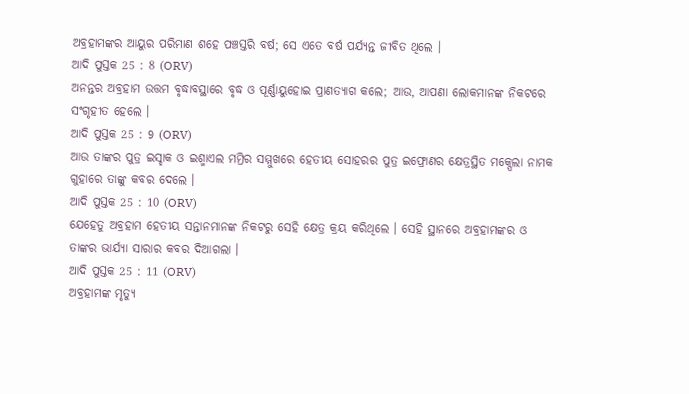ଅବ୍ରହାମଙ୍କର ଆୟୁର ପରିମାଣ ଶହେ ପଞ୍ଚସ୍ତରି ବର୍ଷ; ସେ ଏତେ ବର୍ଷ ପର୍ଯ୍ୟନ୍ତ ଜୀବିତ ଥିଲେ ।
ଆଦି ପୁସ୍ତକ 25 : 8 (ORV)
ଅନନ୍ତର ଅବ୍ରହାମ ଉତ୍ତମ ବୃଦ୍ଧାବସ୍ଥାରେ ବୃଦ୍ଧ ଓ ପୂର୍ଣ୍ଣାୟୁହୋଇ ପ୍ରାଣତ୍ୟାଗ କଲେ; ଆଉ, ଆପଣା ଲୋକମାନଙ୍କ ନିକଟରେ ସଂଗୃହୀତ ହେଲେ ।
ଆଦି ପୁସ୍ତକ 25 : 9 (ORV)
ଆଉ ତାଙ୍କର ପୁତ୍ର ଇସ୍ହାକ ଓ ଇଶ୍ମାଏଲ ମମ୍ରିର ସମ୍ମୁଖରେ ହେତୀୟ ସୋହରର ପୁତ୍ର ଇଫ୍ରୋଣର କ୍ଷେତ୍ରସ୍ଥିତ ମକ୍ପେଲା ନାମକ ଗୁହାରେ ତାଙ୍କୁ କବର ଦେଲେ ।
ଆଦି ପୁସ୍ତକ 25 : 10 (ORV)
ଯେହେତୁ ଅବ୍ରହାମ ହେତୀୟ ସନ୍ତାନମାନଙ୍କ ନିକଟରୁ ସେହି କ୍ଷେତ୍ର କ୍ରୟ କରିଥିଲେ । ସେହି ସ୍ଥାନରେ ଅବ୍ରହାମଙ୍କର ଓ ତାଙ୍କର ଭାର୍ଯ୍ୟା ସାରାର କବର ଦିଆଗଲା ।
ଆଦି ପୁସ୍ତକ 25 : 11 (ORV)
ଅବ୍ରହାମଙ୍କ ମୃତ୍ୟୁ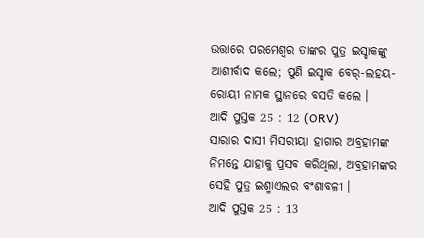ଉତ୍ତାରେ ପରମେଶ୍ଵର ତାଙ୍କର ପୁତ୍ର ଇସ୍ହାକଙ୍କୁ ଆଶୀର୍ବାଦ କଲେ; ପୁଣି ଇସ୍ହାକ ବେର୍-ଲହୟ-ରୋୟୀ ନାମକ ସ୍ଥାନରେ ବସତି କଲେ ।
ଆଦି ପୁସ୍ତକ 25 : 12 (ORV)
ସାରାର ଦାସୀ ମିସରୀୟା ହାଗାର ଅବ୍ରହାମଙ୍କ ନିମନ୍ତେ ଯାହାକୁ ପ୍ରସବ କରିଥିଲା, ଅବ୍ରହାମଙ୍କର ସେହି ପୁତ୍ର ଇଶ୍ମାଏଲର ବଂଶାବଳୀ ।
ଆଦି ପୁସ୍ତକ 25 : 13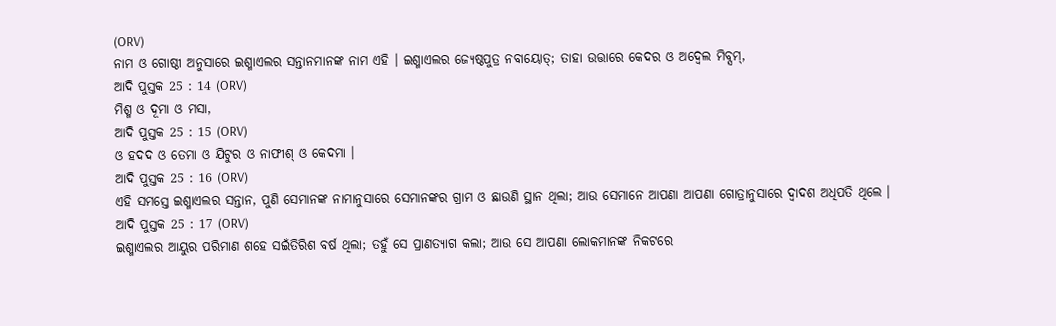(ORV)
ନାମ ଓ ଗୋଷ୍ଠୀ ଅନୁସାରେ ଇଶ୍ମାଏଲର ସନ୍ତାନମାନଙ୍କ ନାମ ଏହି । ଇଶ୍ମାଏଲର ଜ୍ୟେଷ୍ଠପୁତ୍ର ନବାୟୋତ୍; ତାହା ଉତ୍ତାରେ କେଦର ଓ ଅଦ୍ବେଲ ମିବ୍ସମ୍,
ଆଦି ପୁସ୍ତକ 25 : 14 (ORV)
ମିଶ୍ମ ଓ ଦୂମା ଓ ମସା,
ଆଦି ପୁସ୍ତକ 25 : 15 (ORV)
ଓ ହଦଦ ଓ ତେମା ଓ ଯିଟୁର ଓ ନାଫୀଶ୍ ଓ କେଦମା ।
ଆଦି ପୁସ୍ତକ 25 : 16 (ORV)
ଏହି ସମସ୍ତେ ଇଶ୍ମାଏଲର ସନ୍ତାନ, ପୁଣି ସେମାନଙ୍କ ନାମାନୁସାରେ ସେମାନଙ୍କର ଗ୍ରାମ ଓ ଛାଉଣି ସ୍ଥାନ ଥିଲା; ଆଉ ସେମାନେ ଆପଣା ଆପଣା ଗୋତ୍ରାନୁସାରେ ଦ୍ଵାଦଶ ଅଧିପତି ଥିଲେ ।
ଆଦି ପୁସ୍ତକ 25 : 17 (ORV)
ଇଶ୍ମାଏଲର ଆୟୁର ପରିମାଣ ଶହେ ସଇଁତିରିଶ ବର୍ଷ ଥିଲା; ତହୁଁ ସେ ପ୍ରାଣତ୍ୟାଗ କଲା; ଆଉ ସେ ଆପଣା ଲୋକମାନଙ୍କ ନିକଟରେ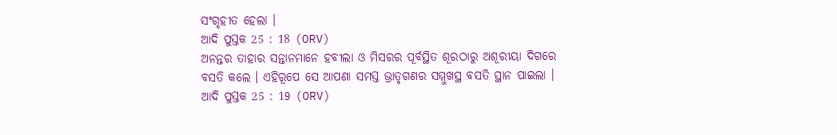ସଂଗୃହୀତ ହେଲା ।
ଆଦି ପୁସ୍ତକ 25 : 18 (ORV)
ଅନନ୍ତର ତାହାର ସନ୍ତାନମାନେ ହବୀଲା ଓ ମିସରର ପୂର୍ବସ୍ଥିତ ଶୂରଠାରୁ ଅଶୂରୀୟା ଦିଗରେ ବସତି କଲେ । ଏହିରୂପେ ସେ ଆପଣା ସମସ୍ତ ଭ୍ରାତୃଗଣର ସମ୍ମୁଖସ୍ଥ ବସତି ସ୍ଥାନ ପାଇଲା ।
ଆଦି ପୁସ୍ତକ 25 : 19 (ORV)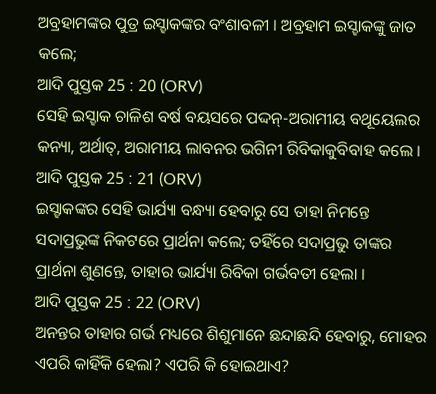ଅବ୍ରହାମଙ୍କର ପୁତ୍ର ଇସ୍ହାକଙ୍କର ବଂଶାବଳୀ । ଅବ୍ରହାମ ଇସ୍ହାକଙ୍କୁ ଜାତ କଲେ;
ଆଦି ପୁସ୍ତକ 25 : 20 (ORV)
ସେହି ଇସ୍ହାକ ଚାଳିଶ ବର୍ଷ ବୟସରେ ପଦ୍ଦନ୍-ଅରାମୀୟ ବଥୂୟେଲର କନ୍ୟା, ଅର୍ଥାତ୍, ଅରାମୀୟ ଲାବନର ଭଗିନୀ ରିବିକାକୁବିବାହ କଲେ ।
ଆଦି ପୁସ୍ତକ 25 : 21 (ORV)
ଇସ୍ହାକଙ୍କର ସେହି ଭାର୍ଯ୍ୟା ବନ୍ଧ୍ୟା ହେବାରୁ ସେ ତାହା ନିମନ୍ତେ ସଦାପ୍ରଭୁଙ୍କ ନିକଟରେ ପ୍ରାର୍ଥନା କଲେ; ତହିଁରେ ସଦାପ୍ରଭୁ ତାଙ୍କର ପ୍ରାର୍ଥନା ଶୁଣନ୍ତେ, ତାହାର ଭାର୍ଯ୍ୟା ରିବିକା ଗର୍ଭବତୀ ହେଲା ।
ଆଦି ପୁସ୍ତକ 25 : 22 (ORV)
ଅନନ୍ତର ତାହାର ଗର୍ଭ ମଧ୍ୟରେ ଶିଶୁମାନେ ଛନ୍ଦାଛନ୍ଦି ହେବାରୁ, ମୋହର ଏପରି କାହିଁକି ହେଲା? ଏପରି କି ହୋଇଥାଏ?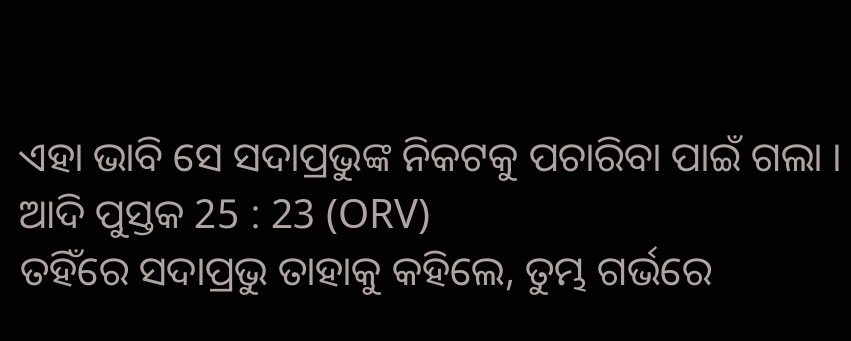ଏହା ଭାବି ସେ ସଦାପ୍ରଭୁଙ୍କ ନିକଟକୁ ପଚାରିବା ପାଇଁ ଗଲା ।
ଆଦି ପୁସ୍ତକ 25 : 23 (ORV)
ତହିଁରେ ସଦାପ୍ରଭୁ ତାହାକୁ କହିଲେ, ତୁମ୍ଭ ଗର୍ଭରେ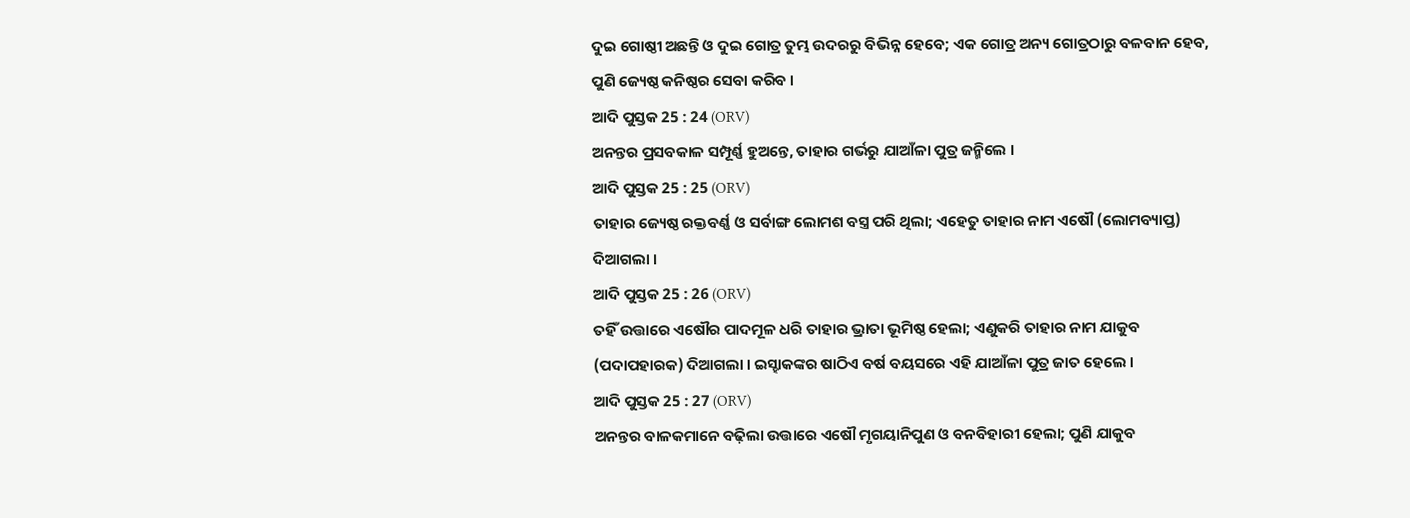ଦୁଇ ଗୋଷ୍ଠୀ ଅଛନ୍ତି ଓ ଦୁଇ ଗୋତ୍ର ତୁମ୍ଭ ଉଦରରୁ ବିଭିନ୍ନ ହେବେ; ଏକ ଗୋତ୍ର ଅନ୍ୟ ଗୋତ୍ରଠାରୁ ବଳବାନ ହେବ, ପୁଣି ଜ୍ୟେଷ୍ଠ କନିଷ୍ଠର ସେବା କରିବ ।
ଆଦି ପୁସ୍ତକ 25 : 24 (ORV)
ଅନନ୍ତର ପ୍ରସବକାଳ ସମ୍ପୂର୍ଣ୍ଣ ହୁଅନ୍ତେ, ତାହାର ଗର୍ଭରୁ ଯାଆଁଳା ପୁତ୍ର ଜନ୍ମିଲେ ।
ଆଦି ପୁସ୍ତକ 25 : 25 (ORV)
ତାହାର ଜ୍ୟେଷ୍ଠ ରକ୍ତବର୍ଣ୍ଣ ଓ ସର୍ବାଙ୍ଗ ଲୋମଶ ବସ୍ତ୍ର ପରି ଥିଲା; ଏହେତୁ ତାହାର ନାମ ଏଷୌ (ଲୋମବ୍ୟାପ୍ତ) ଦିଆଗଲା ।
ଆଦି ପୁସ୍ତକ 25 : 26 (ORV)
ତହିଁ ଉତ୍ତାରେ ଏଷୌର ପାଦମୂଳ ଧରି ତାହାର ଭ୍ରାତା ଭୂମିଷ୍ଠ ହେଲା; ଏଣୁକରି ତାହାର ନାମ ଯାକୁବ (ପଦାପହାରକ) ଦିଆଗଲା । ଇସ୍ହାକଙ୍କର ଷାଠିଏ ବର୍ଷ ବୟସରେ ଏହି ଯାଆଁଳା ପୁତ୍ର ଜାତ ହେଲେ ।
ଆଦି ପୁସ୍ତକ 25 : 27 (ORV)
ଅନନ୍ତର ବାଳକମାନେ ବଢ଼ିଲା ଉତ୍ତାରେ ଏଷୌ ମୃଗୟାନିପୁଣ ଓ ବନବିହାରୀ ହେଲା; ପୁଣି ଯାକୁବ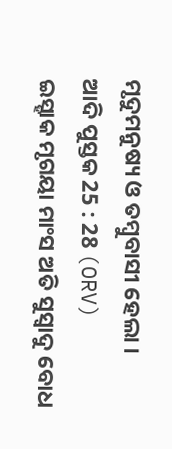ମୃଦୁମନୁଷ୍ୟ ଓ ତମ୍ଵୁବାସୀ ହେଲା ।
ଆଦି ପୁସ୍ତକ 25 : 28 (ORV)
ଇସ୍ହାକ ମୃଗୟା ମାଂସ ଅତି ସୁସ୍ଵାଦୁ ବୋଧ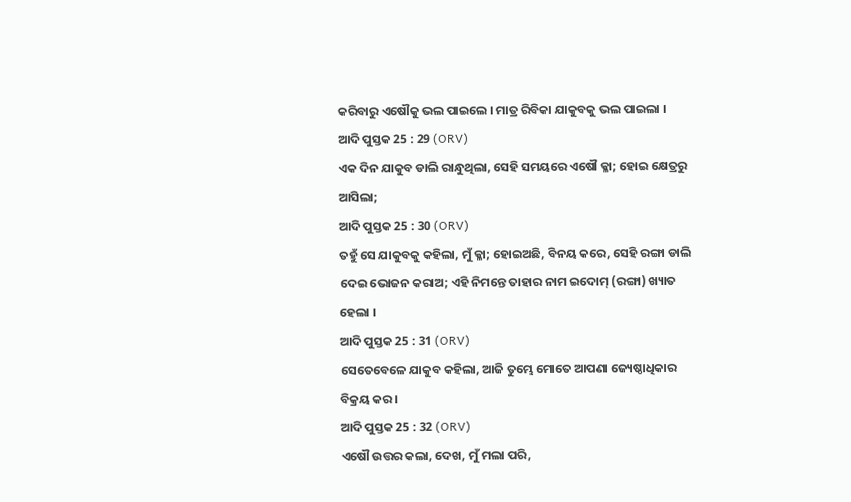କରିବାରୁ ଏଷୌକୁ ଭଲ ପାଇଲେ । ମାତ୍ର ରିବିକା ଯାକୁବକୁ ଭଲ ପାଇଲା ।
ଆଦି ପୁସ୍ତକ 25 : 29 (ORV)
ଏକ ଦିନ ଯାକୁବ ଡାଲି ରାନ୍ଧୁଥିଲା, ସେହି ସମୟରେ ଏଷୌ କ୍ଳା; ହୋଇ କ୍ଷେତ୍ରରୁ ଆସିଲା;
ଆଦି ପୁସ୍ତକ 25 : 30 (ORV)
ତହୁଁ ସେ ଯାକୁବକୁ କହିଲା, ମୁଁ କ୍ଳା; ହୋଇଅଛି, ବିନୟ କରେ, ସେହି ରଙ୍ଗା ଡାଲି ଦେଇ ଭୋଜନ କରାଅ; ଏହି ନିମନ୍ତେ ତାହାର ନାମ ଇଦୋମ୍ (ରଙ୍ଗା) ଖ୍ୟାତ ହେଲା ।
ଆଦି ପୁସ୍ତକ 25 : 31 (ORV)
ସେତେବେଳେ ଯାକୁବ କହିଲା, ଆଜି ତୁମ୍ଭେ ମୋତେ ଆପଣା ଜ୍ୟେଷ୍ଠାଧିକାର ବିକ୍ରୟ କର ।
ଆଦି ପୁସ୍ତକ 25 : 32 (ORV)
ଏଷୌ ଉତ୍ତର କଲା, ଦେଖ, ମୁଁ ମଲା ପରି,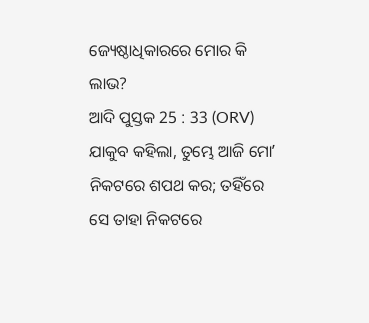ଜ୍ୟେଷ୍ଠାଧିକାରରେ ମୋର କି ଲାଭ?
ଆଦି ପୁସ୍ତକ 25 : 33 (ORV)
ଯାକୁବ କହିଲା, ତୁମ୍ଭେ ଆଜି ମୋʼ ନିକଟରେ ଶପଥ କର; ତହିଁରେ ସେ ତାହା ନିକଟରେ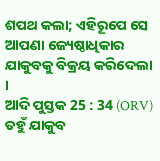ଶପଥ କଲା; ଏହିରୂପେ ସେ ଆପଣା ଜ୍ୟେଷ୍ଠାଧିକାର ଯାକୁବକୁ ବିକ୍ରୟ କରିଦେଲା ।
ଆଦି ପୁସ୍ତକ 25 : 34 (ORV)
ତହୁଁ ଯାକୁବ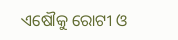ଏଷୌକୁ ରୋଟୀ ଓ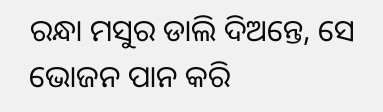ରନ୍ଧା ମସୁର ଡାଲି ଦିଅନ୍ତେ, ସେ ଭୋଜନ ପାନ କରି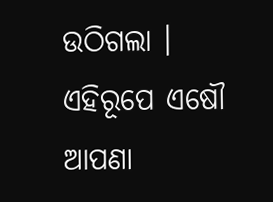ଉଠିଗଲା । ଏହିରୂପେ ଏଷୌ ଆପଣା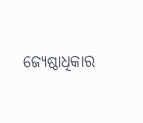ଜ୍ୟେଷ୍ଠାଧିକାର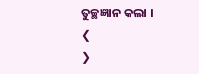ତୁଚ୍ଛଜ୍ଞାନ କଲା ।
❮
❯